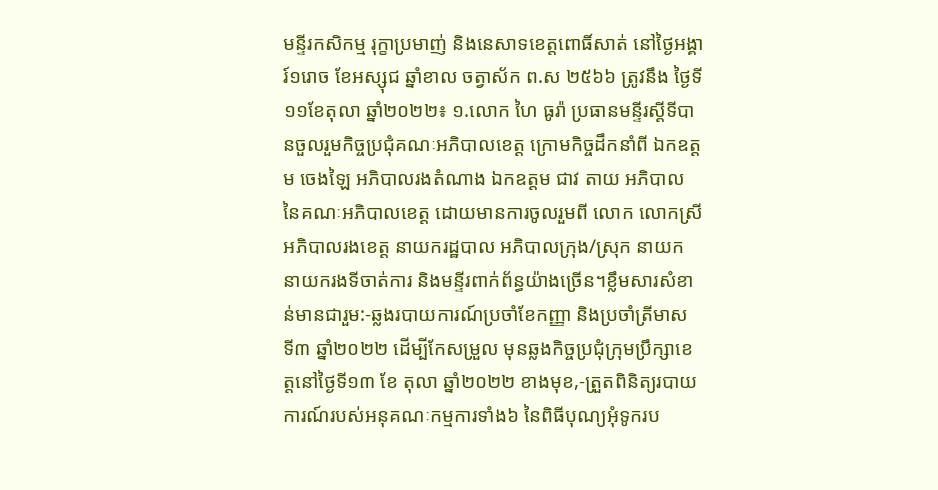មន្ទីរកសិកម្ម រុក្ខាប្រមាញ់ និងនេសាទខេត្តពោធិ៍សាត់ នៅថ្ងៃអង្គារ៍១រោច ខែអស្សុជ ឆ្នាំខាល ចត្វាស័ក ព.ស ២៥៦៦ ត្រូវនឹង ថ្ងៃទី១១ខែតុលា ឆ្នាំ២០២២៖ ១.លោក ហៃ ធូរ៉ា ប្រធានមន្ទីរស្តីទីបានចួលរួមកិច្ចប្រជុំគណៈអភិបាលខេត្ត ក្រោមកិច្ចដឹកនាំពី ឯកឧត្តម ចេងឡៃ អភិបាលរងតំណាង ឯកឧត្តម ជាវ តាយ អភិបាល នៃគណៈអភិបាលខេត្ត ដោយមានការចូលរួមពី លោក លោកស្រី អភិបាលរងខេត្ត នាយករដ្ឋបាល អភិបាលក្រុង/ស្រុក នាយក នាយករងទីចាត់ការ និងមន្ទីរពាក់ព័ន្ធយ៉ាងច្រើន។ខ្លឹមសារសំខាន់មានជារួម:-ឆ្លងរបាយការណ៍ប្រចាំខែកញ្ញា និងប្រចាំត្រីមាស ទី៣ ឆ្នាំ២០២២ ដើម្បីកែសម្រួល មុនឆ្លងកិច្ចប្រជុំក្រុមប្រឹក្សាខេត្តនៅថ្ងៃទី១៣ ខែ តុលា ឆ្នាំ២០២២ ខាងមុខ,-ត្រួតពិនិត្យរបាយការណ៍របស់អនុគណៈកម្មការទាំង៦ នៃពិធីបុណ្យអុំទូករប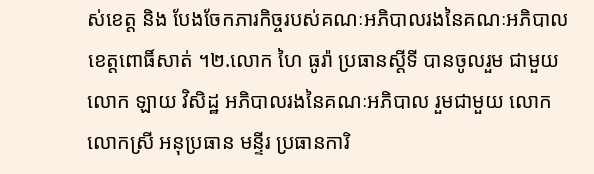ស់ខេត្ត និង បែងចែកភារកិច្ចរបស់គណៈអភិបាលរងនៃគណៈអភិបាលខេត្តពោធិ៍សាត់ ។២.លោក ហៃ ធូរ៉ា ប្រធានស្ដីទី បានចូលរួម ជាមួយ លោក ឡាយ វិសិដ្ឋ អភិបាលរងនៃគណៈអភិបាល រួមជាមួយ លោក លោកស្រី អនុប្រធាន មន្ទីរ ប្រធានការិ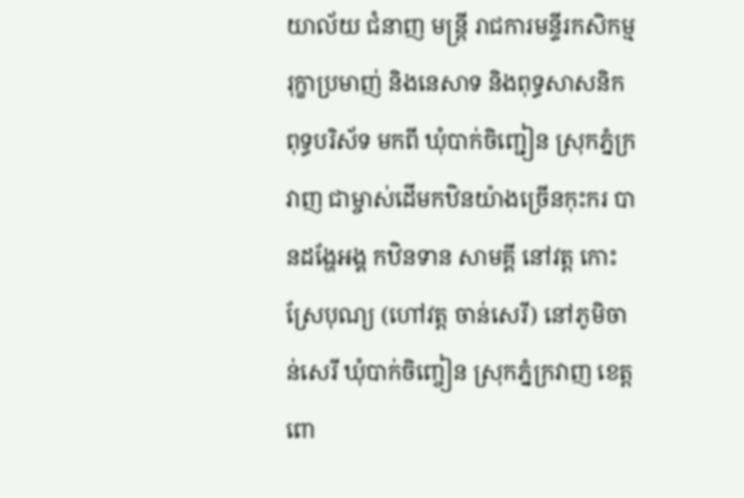យាល័យ ជំនាញ មន្ត្រី រាជការមន្ទីរកសិកម្ម រុក្ខាប្រមាញ់ និងនេសាទ និងពុទ្ធសាសនិក ពុទ្ធបរិស័ទ មកពី ឃុំបាក់ចិញ្ជៀន ស្រុកភ្នំក្រវាញ ជាម្ចាស់ដើមកឋិនយ៉ាងច្រើនកុះករ បានដង្ហែអង្គ កឋិនទាន សាមគ្គី នៅវត្ត កោះស្រែបុណ្យ (ហៅវត្ត ចាន់សេរី) នៅភូមិចាន់សេរី ឃុំបាក់ចិញ្ចៀន ស្រុកភ្នំក្រវាញ ខេត្តពោ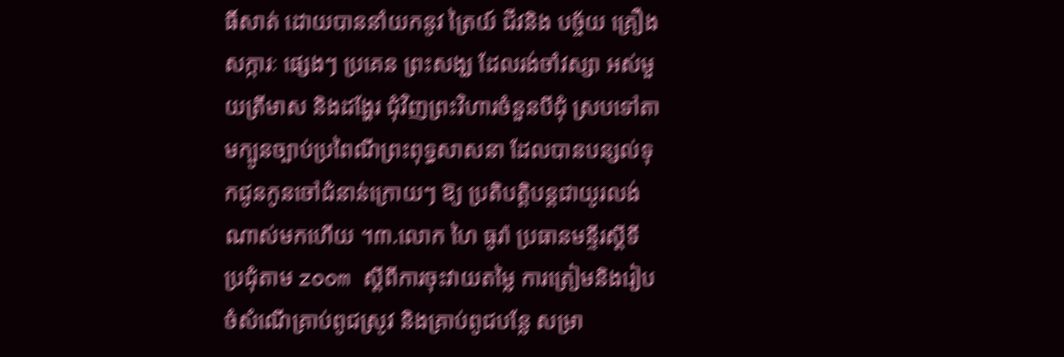ធិ៍សាត់ ដោយបាននាំយកនូវ ត្រៃយ៍ ជីវនិង បច្ច័យ គ្រឿង សក្ការៈ ផ្សេងៗ ប្រគេន ព្រះសង្ឃ ដែលរង់ចាំវស្សា អស់មួយត្រីមាស និងដង្ហែរ ជុំវិញព្រះវិហារចំនួនបីជុំ ស្របទៅតាមក្បូនច្បាប់ប្រពៃណីព្រះពុទ្ធសាសនា ដែលបានបន្សល់ទុកជូនកូនចៅជំនាន់ក្រោយៗ ឱ្យ ប្រតិបត្តិបន្តជាយូរលង់ណាស់មកហើយ ។៣.លោក ហៃ ធូរ៉ា ប្រធានមន្ទីរស្តីទី ប្រជុំតាម zoom ស្តីពីការចុះវាយតម្លៃ ការត្រៀមនិងរៀបចំសំណើគ្រាប់ពូជស្រូវ និងគ្រាប់ពូជបន្លែ សម្រា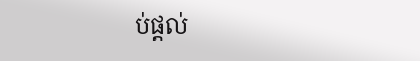ប់ផ្តល់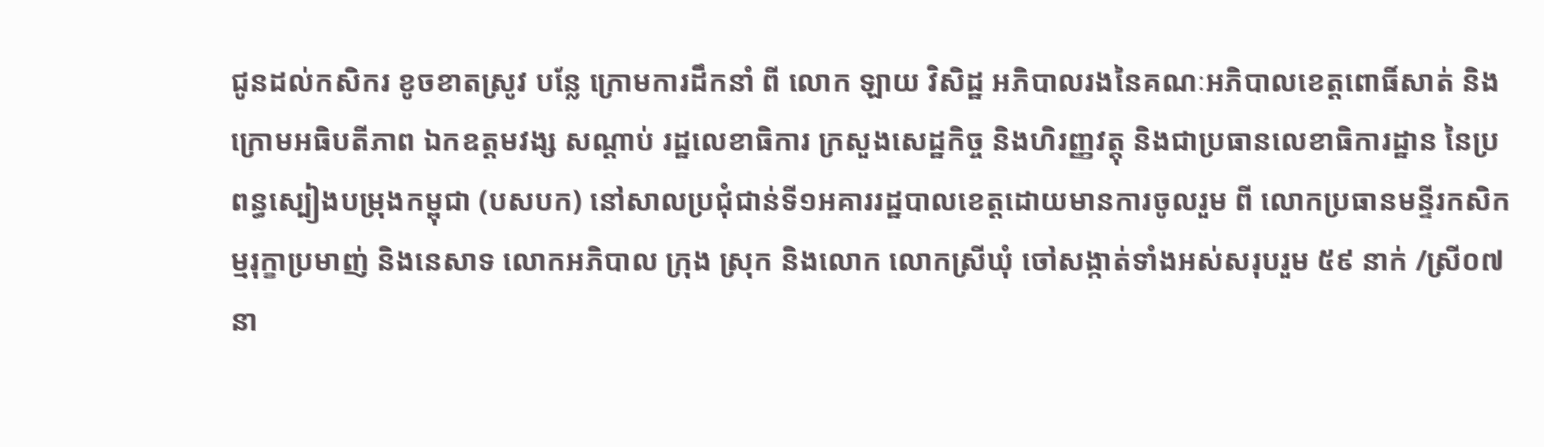ជូនដល់កសិករ ខូចខាតស្រូវ បន្លែ ក្រោមការដឹកនាំ ពី លោក ឡាយ វិសិដ្ឋ អភិបាលរងនៃគណៈអភិបាលខេត្តពោធិ៍សាត់ និង ក្រោមអធិបតីភាព ឯកឧត្តមវង្ស សណ្តាប់ រដ្ឋលេខាធិការ ក្រសួងសេដ្ឋកិច្ច និងហិរញ្ញវត្តុ និងជាប្រធានលេខាធិការដ្ឋាន នៃប្រពន្ធស្បៀងបម្រុងកម្ពុជា (បសបក) នៅសាលប្រជុំជាន់ទី១អគាររដ្ឋបាលខេត្តដោយមានការចូលរួម ពី លោកប្រធានមន្ទីរកសិកម្មរុក្ខាប្រមាញ់ និងនេសាទ លោកអភិបាល ក្រុង ស្រុក និងលោក លោកស្រីឃុំ ចៅសង្កាត់ទាំងអស់សរុបរួម ៥៩ នាក់ /ស្រី០៧នា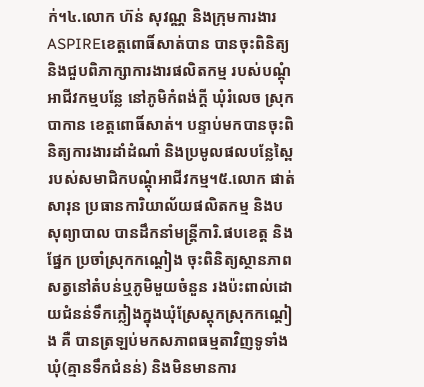ក់។៤.លោក ហ៊ន់ សុវណ្ណ និងក្រុមការងារASPIREខេត្តពោធិ៍សាត់បាន បានចុះពិនិត្យ និងជួបពិភាក្សាការងារផលិតកម្ម របស់បណ្តុំអាជីវកម្មបន្លែ នៅភូមិកំពង់ក្តី ឃុំរំលេច ស្រុកបាកាន ខេត្តពោធិ៍សាត់។ បន្ទាប់មកបានចុះពិនិត្យការងារដាំដំណាំ និងប្រមូលផលបន្លែស្ពៃរបស់សមាជិកបណ្តុំអាជីវកម្ម។៥.លោក ផាត់ សារុន ប្រធានការិយាល័យផលិតកម្ម និងបសុព្យាបាល បានដឹកនាំមន្រ្តីការិ.ផបខេត្ត និងផ្នែក ប្រចាំស្រុកកណ្តៀង ចុះពិនិត្យស្ថានភាពសត្វនៅតំបន់ឬភូមិមួយចំនួន រងប៉ះពាល់ដោយជំនន់ទឹកភ្លៀងក្នុងឃុំស្រែស្តុកស្រុកកណ្តៀង គឺ បានត្រឡប់មកសភាពធម្មតាវិញទូទាំងឃុំ(គ្មានទឹកជំនន់) និងមិនមានការ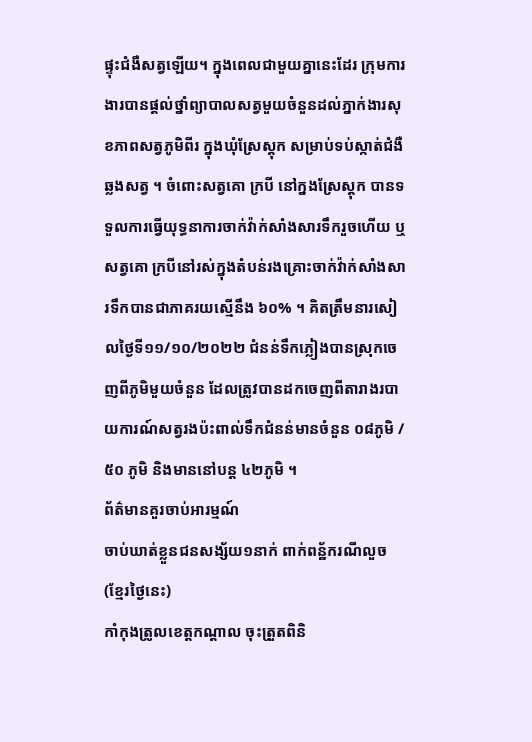ផ្ទុះជំងឺសត្វឡើយ។ ក្នុងពេលជាមួយគ្នានេះដែរ ក្រុមការងារបានផ្តល់ថ្នាំព្យាបាលសត្វមួយចំនួនដល់ភ្នាក់ងារសុខភាពសត្វភូមិពីរ ក្នុងឃុំស្រែស្តុក សម្រាប់ទប់ស្កាត់ជំងឺឆ្លងសត្វ ។ ចំពោះសត្វគោ ក្របី នៅក្នងស្រែស្តុក បានទទួលការធ្វើយុទ្ធនាការចាក់វ៉ាក់សាំងសារទឹករួចហើយ ឬសត្វគោ ក្របីនៅរស់ក្នុងតំបន់រងគ្រោះចាក់វ៉ាក់សាំងសារទឹកបានជាភាគរយស្មើនឹង ៦០% ។ គិតត្រឹមនារសៀលថ្ងៃទី១១/១០/២០២២ ជំនន់ទឹកភ្លៀងបានស្រុកចេញពីភូមិមួយចំនួន ដែលត្រូវបានដកចេញពីតារាងរបាយការណ៍សត្វរងប៉ះពាល់ទឹកជំនន់មានចំនួន ០៨ភូមិ /៥០ ភូមិ និងមាននៅបន្ត ៤២ភូមិ ។
ព័ត៌មានគួរចាប់អារម្មណ៍
ចាប់ឃាត់ខ្លួនជនសង្ស័យ១នាក់ ពាក់ពន្ឋ័ករណីលួច (ខ្មែរថ្ងៃនេះ)
កាំកុងត្រូលខេត្តកណ្ដាល ចុះត្រួតពិនិ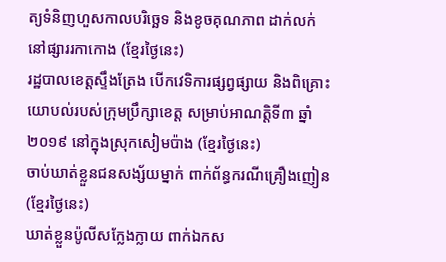ត្យទំនិញហួសកាលបរិច្ឆេទ និងខូចគុណភាព ដាក់លក់នៅផ្សាររកាកោង (ខ្មែរថ្ងៃនេះ)
រដ្ឋបាលខេត្តស្ទឹងត្រែង បើកវេទិការផ្សព្វផ្សាយ និងពិគ្រោះយោបល់របស់ក្រុមប្រឹក្សាខេត្ត សម្រាប់អាណត្តិទី៣ ឆ្នាំ២០១៩ នៅក្នុងស្រុកសៀមប៉ាង (ខ្មែរថ្ងៃនេះ)
ចាប់ឃាត់ខ្លួនជនសង្ស័យម្នាក់ ពាក់ព័ន្ធករណីគ្រឿងញៀន (ខ្មែរថ្ងៃនេះ)
ឃាត់ខ្លួនប៉ូលីសក្លែងក្លាយ ពាក់ឯកស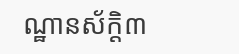ណ្ឋានស័ក្តិ៣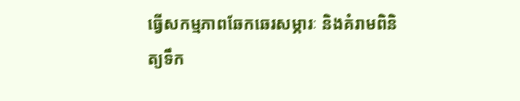ធ្វើសកម្មភាពឆែកឆេរសម្ភារៈ និងគំរាមពិនិត្យទឹក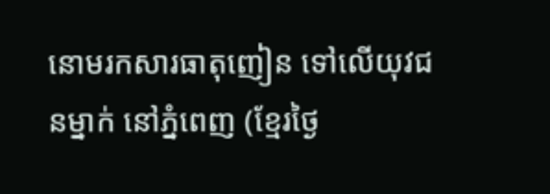នោមរកសារធាតុញៀន ទៅលើយុវជនម្នាក់ នៅភ្នំពេញ (ខ្មែរថ្ងៃ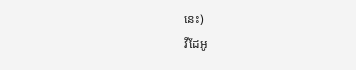នេះ)
វីដែអូ